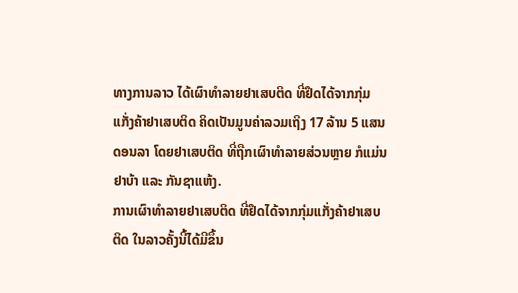ທາງການລາວ ໄດ້ເຜົາທຳລາຍຢາເສບຕິດ ທີ່ຢຶດໄດ້ຈາກກຸ່ມ
ແກັ່ງຄ້າຢາເສບຕິດ ຄິດເປັນມູນຄ່າລວມເຖິງ 17 ລ້ານ 5 ແສນ
ດອນລາ ໂດຍຢາເສບຕິດ ທີ່ຖືກເຜົາທຳລາຍສ່ວນຫຼາຍ ກໍແມ່ນ
ຢາບ້າ ແລະ ກັນຊາແຫ້ງ.
ການເຜົາທຳລາຍຢາເສບຕິດ ທີ່ຢຶດໄດ້ຈາກກຸ່ມແກັ່ງຄ້າຢາເສບ
ຕິດ ໃນລາວຄັ້ງນີ້ໄດ້ມີຂຶ້ນ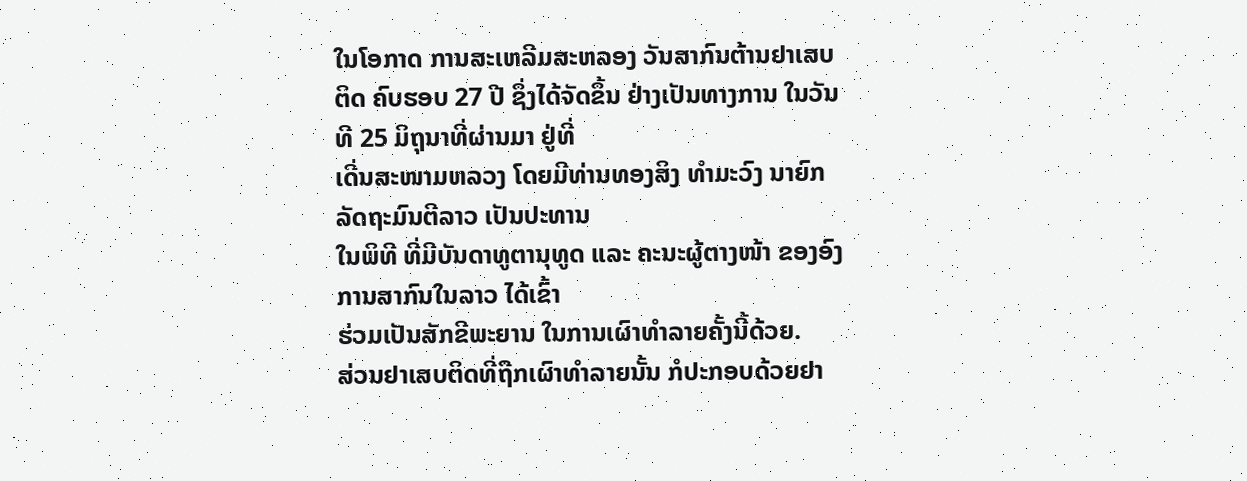ໃນໂອກາດ ການສະເຫລີມສະຫລອງ ວັນສາກົນຕ້ານຢາເສບ
ຕິດ ຄົບຮອບ 27 ປີ ຊຶ່ງໄດ້ຈັດຂຶ້ນ ຢ່າງເປັນທາງການ ໃນວັນທີ 25 ມິຖຸນາທີ່ຜ່ານມາ ຢູ່ທີ່
ເດີ່ນສະໜາມຫລວງ ໂດຍມີທ່ານທອງສິງ ທຳມະວົງ ນາຍົກລັດຖະມົນຕີລາວ ເປັນປະທານ
ໃນພິທີ ທີ່ມີບັນດາທູຕານຸທູດ ແລະ ຄະນະຜູ້ຕາງໜ້າ ຂອງອົງການສາກົນໃນລາວ ໄດ້ເຂົ້າ
ຮ່ວມເປັນສັກຂີພະຍານ ໃນການເຜົາທຳລາຍຄັ້ງນີ້ດ້ວຍ.
ສ່ວນຢາເສບຕິດທີ່ຖືກເຜົາທຳລາຍນັ້ນ ກໍປະກອບດ້ວຍຢາ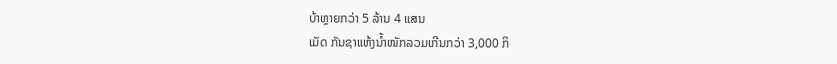ບ້າຫຼາຍກວ່າ 5 ລ້ານ 4 ແສນ
ເມັດ ກັນຊາແຫ້ງນ້ຳໜັກລວມເກີນກວ່າ 3,000 ກິ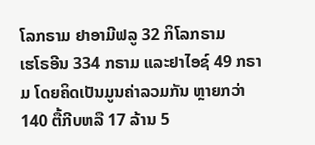ໂລກຣາມ ຢາອາມີຟລູ 32 ກິໂລກຣາມ
ເຮໂຣອີນ 334 ກຣາມ ແລະຢາໄອຊ໌ 49 ກຣາມ ໂດຍຄິດເປັນມູນຄ່າລວມກັນ ຫຼາຍກວ່າ
140 ຕື້ກີບຫລື 17 ລ້ານ 5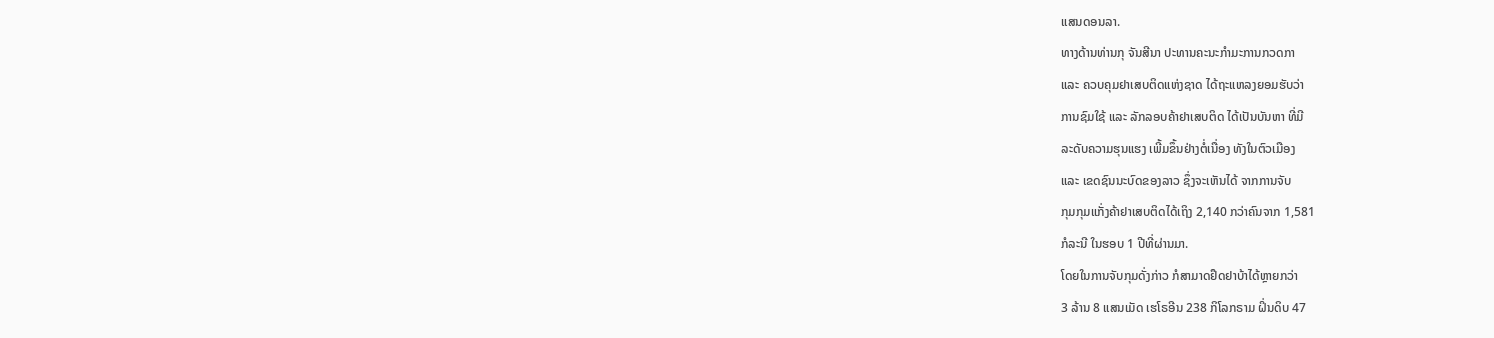ແສນດອນລາ.
ທາງດ້ານທ່ານກຸ ຈັນສີນາ ປະທານຄະນະກຳມະການກວດກາ
ແລະ ຄວບຄຸມຢາເສບຕິດແຫ່ງຊາດ ໄດ້ຖະແຫລງຍອມຮັບວ່າ
ການຊົມໃຊ້ ແລະ ລັກລອບຄ້າຢາເສບຕິດ ໄດ້ເປັນບັນຫາ ທີ່ມີ
ລະດັບຄວາມຮຸນແຮງ ເພີ້ມຂຶ້ນຢ່າງຕໍ່ເນື່ອງ ທັງໃນຕົວເມືອງ
ແລະ ເຂດຊົນນະບົດຂອງລາວ ຊຶ່ງຈະເຫັນໄດ້ ຈາກການຈັບ
ກຸມກຸມແກັ່ງຄ້າຢາເສບຕິດໄດ້ເຖິງ 2,140 ກວ່າຄົນຈາກ 1,581
ກໍລະນີ ໃນຮອບ 1 ປີທີ່ຜ່ານມາ.
ໂດຍໃນການຈັບກຸມດັ່ງກ່າວ ກໍສາມາດຢຶດຢາບ້າໄດ້ຫຼາຍກວ່າ
3 ລ້ານ 8 ແສນເມັດ ເຮໂຣອີນ 238 ກິໂລກຣາມ ຝິ່ນດິບ 47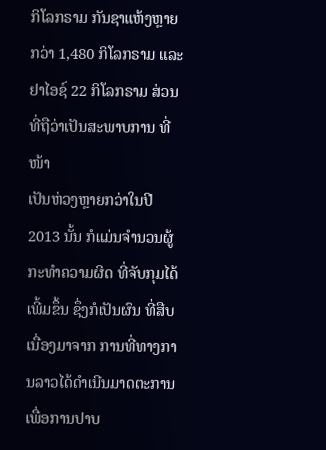ກິໂລກຣາມ ກັນຊາແຫ້ງຫຼາຍກວ່າ 1,480 ກິໂລກຣາມ ແລະ
ຢາໄອຊ໌ 22 ກິໂລກຣາມ ສ່ວນທີ່ຖືວ່າເປັນສະພາບການ ທີ່ໜ້າ
ເປັນຫ່ວງຫຼາຍກວ່າໃນປີ 2013 ນັ້ນ ກໍແມ່ນຈຳນວນຜູ້ກະທຳຄວາມຜິດ ທີ່ຈັບກຸມໄດ້
ເພີ້ມຂຶ້ນ ຊຶ່ງກໍເປັນຜົນ ທີ່ສືບເນື່ອງມາຈາກ ການທີ່ທາງການລາວໄດ້ດຳເນີນມາດຕະການ
ເພື່ອການປາບ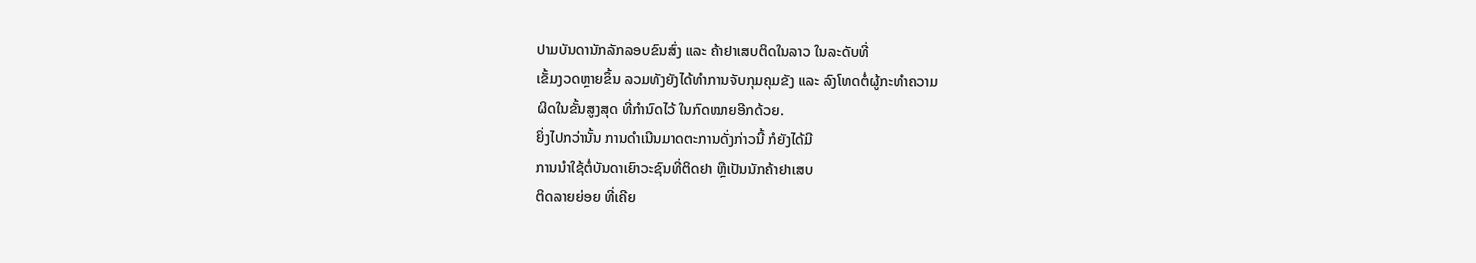ປາມບັນດານັກລັກລອບຂົນສົ່ງ ແລະ ຄ້າຢາເສບຕິດໃນລາວ ໃນລະດັບທີ່
ເຂັ້ມງວດຫຼາຍຂຶ້ນ ລວມທັງຍັງໄດ້ທຳການຈັບກຸມຄຸມຂັງ ແລະ ລົງໂທດຕໍ່ຜູ້ກະທຳຄວາມ
ຜິດໃນຂັ້ນສູງສຸດ ທີ່ກຳນົດໄວ້ ໃນກົດໝາຍອີກດ້ວຍ.
ຍິ່ງໄປກວ່ານັ້ນ ການດຳເນີນມາດຕະການດັ່ງກ່າວນີ້ ກໍຍັງໄດ້ມີ
ການນຳໃຊ້ຕໍ່ບັນດາເຍົາວະຊົນທີ່ຕິດຢາ ຫຼືເປັນນັກຄ້າຢາເສບ
ຕິດລາຍຍ່ອຍ ທີ່ເຄີຍ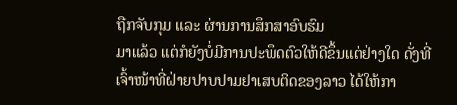ຖືກຈັບກຸມ ແລະ ຜ່ານການສຶກສາອົບຮົມ
ມາແລ້ວ ແຕ່ກໍຍັງບໍ່ມີການປະພຶດຕົວໃຫ້ດີຂຶ້ນແຕ່ຢ່າງໃດ ດັ່ງທີ່
ເຈົ້າໜ້າທີ່ຝ່າຍປາບປາມຢາເສບຕິດຂອງລາວ ໄດ້ໃຫ້ກາ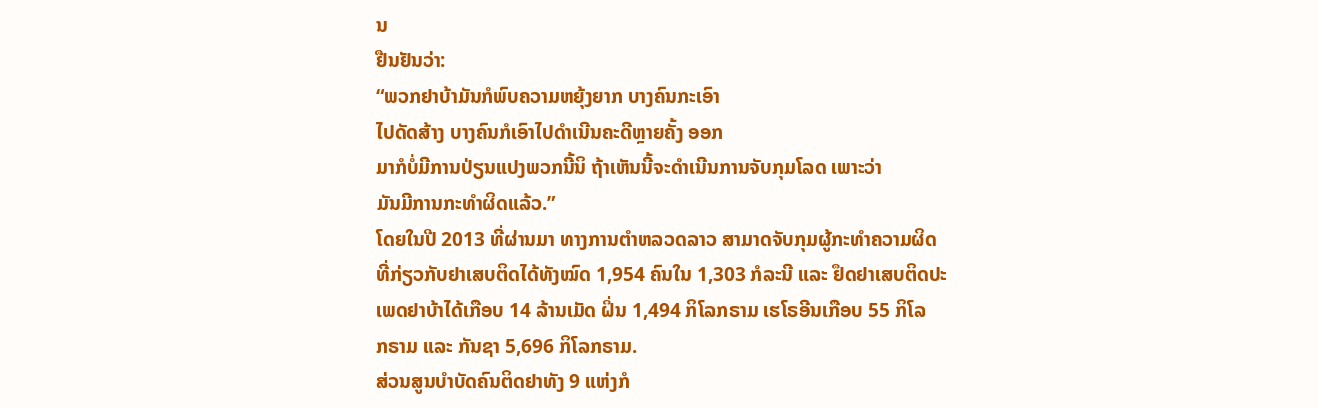ນ
ຢືນຢັນວ່າ:
“ພວກຢາບ້າມັນກໍພົບຄວາມຫຍຸ້ງຍາກ ບາງຄົນກະເອົາ
ໄປດັດສ້າງ ບາງຄົນກໍເອົາໄປດຳເນີນຄະດີຫຼາຍຄັ້ງ ອອກ
ມາກໍບໍ່ມີການປ່ຽນແປງພວກນີ້ນິ ຖ້າເຫັນນີ້ຈະດຳເນີນການຈັບກຸມໂລດ ເພາະວ່າ
ມັນມີການກະທຳຜິດແລ້ວ.”
ໂດຍໃນປີ 2013 ທີ່ຜ່ານມາ ທາງການຕຳຫລວດລາວ ສາມາດຈັບກຸມຜູ້ກະທຳຄວາມຜິດ
ທີ່ກ່ຽວກັບຢາເສບຕິດໄດ້ທັງໝົດ 1,954 ຄົນໃນ 1,303 ກໍລະນີ ແລະ ຢຶດຢາເສບຕິດປະ
ເພດຢາບ້າໄດ້ເກືອບ 14 ລ້ານເມັດ ຝິ່ນ 1,494 ກິໂລກຣາມ ເຮໂຣອີນເກືອບ 55 ກິໂລ
ກຣາມ ແລະ ກັນຊາ 5,696 ກິໂລກຣາມ.
ສ່ວນສູນບຳບັດຄົນຕິດຢາທັງ 9 ແຫ່ງກໍ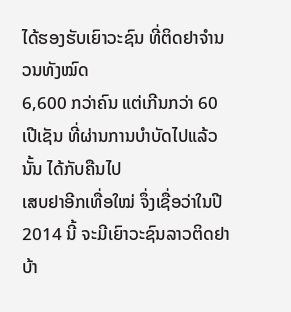ໄດ້ຮອງຮັບເຍົາວະຊົນ ທີ່ຕິດຢາຈຳນວນທັງໝົດ
6,600 ກວ່າຄົນ ແຕ່ເກີນກວ່າ 60 ເປີເຊັນ ທີ່ຜ່ານການບຳບັດໄປແລ້ວນັ້ນ ໄດ້ກັບຄືນໄປ
ເສບຢາອີກເທື່ອໃໝ່ ຈຶ່ງເຊື່ອວ່າໃນປີ 2014 ນີ້ ຈະມີເຍົາວະຊົນລາວຕິດຢາບ້າ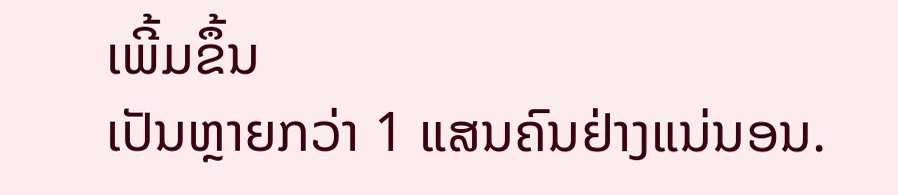ເພີ້ມຂຶ້ນ
ເປັນຫຼາຍກວ່າ 1 ແສນຄົນຢ່າງແນ່ນອນ.